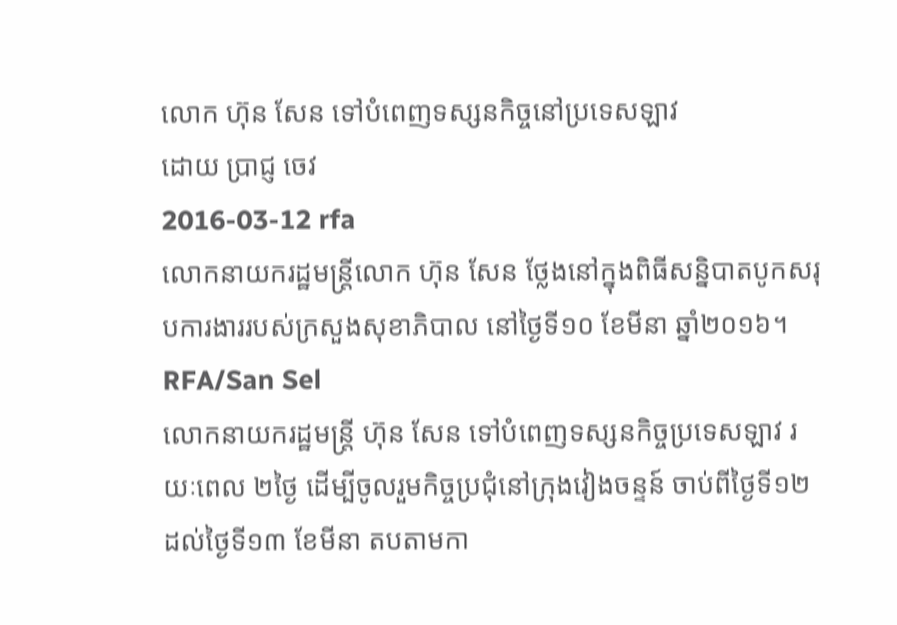លោក ហ៊ុន សែន ទៅបំពេញទស្សនកិច្ចនៅប្រទេសឡាវ
ដោយ ប្រាជ្ញ ចេវ
2016-03-12 rfa
លោកនាយករដ្ឋមន្ត្រីលោក ហ៊ុន សែន ថ្លែងនៅក្នុងពិធីសន្និបាតបូកសរុបការងាររបស់ក្រសួងសុខាភិបាល នៅថ្ងៃទី១០ ខែមីនា ឆ្នាំ២០១៦។
RFA/San Sel
លោកនាយករដ្ឋមន្ត្រី ហ៊ុន សែន ទៅបំពេញទស្សនកិច្ចប្រទេសឡាវ រយៈពេល ២ថ្ងៃ ដើម្បីចូលរួមកិច្ចប្រជុំនៅក្រុងវៀងចន្ទន៍ ចាប់ពីថ្ងៃទី១២ ដល់ថ្ងៃទី១៣ ខែមីនា តបតាមកា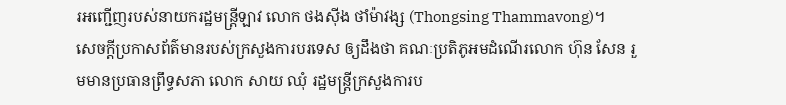រអញ្ជើញរបស់នាយករដ្ឋមន្ត្រីឡាវ លោក ថងស៊ីង ថាំម៉ាវង្ស (Thongsing Thammavong)។
សេចក្ដីប្រកាសព័ត៌មានរបស់ក្រសួងការបរទេស ឲ្យដឹងថា គណៈប្រតិភូអមដំណើរលោក ហ៊ុន សែន រួមមានប្រធានព្រឹទ្ធសភា លោក សាយ ឈុំ រដ្ឋមន្ត្រីក្រសួងការប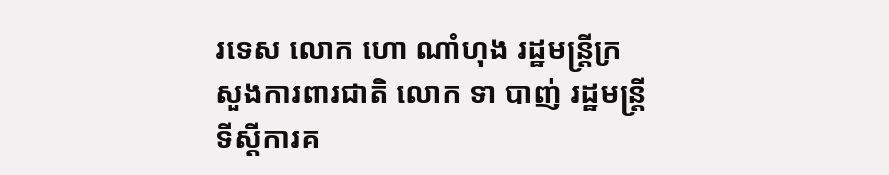រទេស លោក ហោ ណាំហុង រដ្ឋមន្ត្រីក្រសួងការពារជាតិ លោក ទា បាញ់ រដ្ឋមន្ត្រីទីស្ដីការគ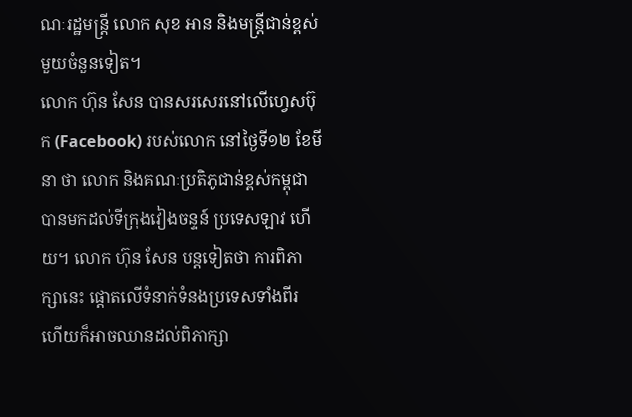ណៈរដ្ឋមន្ត្រី លោក សុខ អាន និងមន្ត្រីជាន់ខ្ពស់មួយចំនួនទៀត។
លោក ហ៊ុន សែន បានសរសេរនៅលើហ្វេសប៊ុក (Facebook) របស់លោក នៅថ្ងៃទី១២ ខែមីនា ថា លោក និងគណៈប្រតិភូជាន់ខ្ពស់កម្ពុជា បានមកដល់ទីក្រុងវៀងចន្ទន៍ ប្រទេសឡាវ ហើយ។ លោក ហ៊ុន សែន បន្តទៀតថា ការពិភាក្សានេះ ផ្ដោតលើទំនាក់ទំនងប្រទេសទាំងពីរ ហើយក៏អាចឈានដល់ពិភាក្សា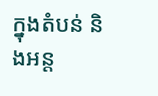ក្នុងតំបន់ និងអន្ត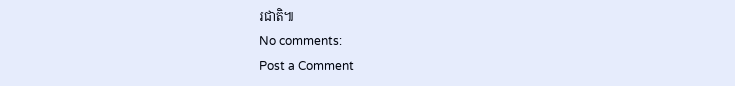រជាតិ៕
No comments:
Post a Comment